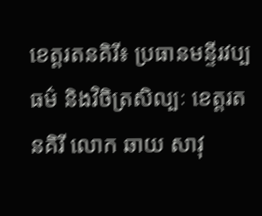ខេត្តរតនគិរី៖ ប្រធានមន្ទីរវប្បធម៌ និងវិចិត្រសិល្បៈ ខេត្តរតនគិរី លោក ឆាយ សាវុ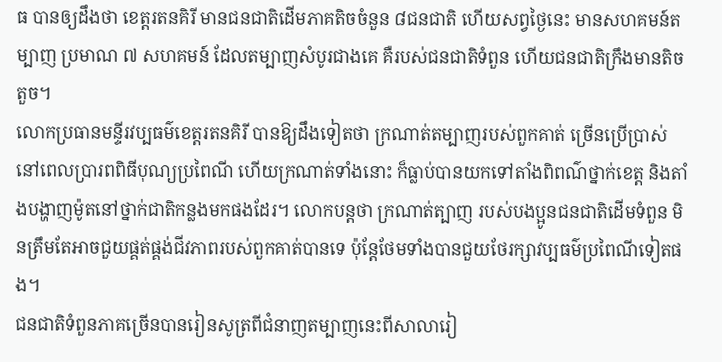ធ បានឲ្យដឹងថា ខេត្តរតនគិរី មានជនជាតិដើមភាគតិចចំនួន ៨ជនជាតិ ហើយសព្វថ្ងៃនេះ មានសហគមន៍តម្បាញ ប្រមាណ ៧ សហគមន៍ ដែលតម្បាញសំបូរជាងគេ គឺរបស់ជនជាតិទំពួន ហើយជនជាតិក្រឹងមានតិចតួច។
លោកប្រធានមន្ទីរវប្បធម៌ខេត្តរតនគិរី បានឱ្យដឹងទៀតថា ក្រណាត់តម្បាញរបស់ពួកគាត់ ច្រើនប្រើប្រាស់នៅពេលប្រារពពិធីបុណ្យប្រពៃណី ហើយក្រណាត់ទាំងនោះ ក៏ធ្លាប់បានយកទៅតាំងពិពណ៌ថ្នាក់ខេត្ត និងតាំងបង្ហាញម៉ូតនៅថ្នាក់ជាតិកន្លងមកផងដែរ។ លោកបន្តថា ក្រណាត់ត្បាញ របស់បងប្អូនជនជាតិដើមទំពួន មិនត្រឹមតែអាចជួយផ្គត់ផ្គង់ជីវភាពរបស់ពួកគាត់បានទេ ប៉ុន្តែថែមទាំងបានជួយថែរក្សាវប្បធម៌ប្រពៃណីទៀតផង។
ជនជាតិទំពួនភាគច្រើនបានរៀនសូត្រពីជំនាញតម្បាញនេះពីសាលារៀ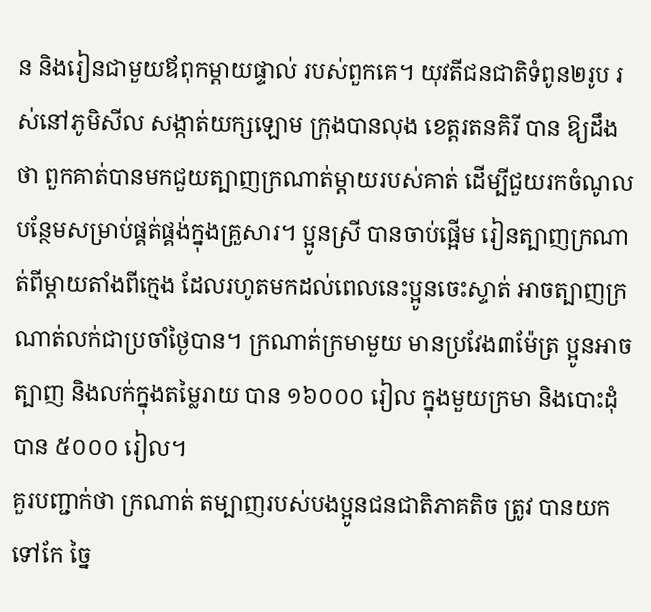ន និងរៀនជាមួយឪពុកម្តាយផ្ទាល់ របស់ពួកគេ។ យុវតីជនជាតិទំពូន២រូប រស់នៅភូមិសីល សង្កាត់យក្សឡោម ក្រុងបានលុង ខេត្តរតនគិរី បាន ឱ្យដឹងថា ពួកគាត់បានមកជួយត្បាញក្រណាត់ម្តាយរបស់គាត់ ដើម្បីជួយរកចំណូលបន្ថែមសម្រាប់ផ្គត់ផ្គង់ក្នុងគ្រួសារ។ ប្អូនស្រី បានចាប់ផ្អើម រៀនត្បាញក្រណាត់ពីម្តាយតាំងពីក្មេង ដែលរហូតមកដល់ពេលនេះប្អូនចេះស្ទាត់ អាចត្បាញក្រណាត់លក់ជាប្រចាំថ្ងៃបាន។ ក្រណាត់ក្រមាមួយ មានប្រវែង៣ម៉ែត្រ ប្អូនអាចត្បាញ និងលក់ក្នុងតម្លៃរាយ បាន ១៦០០០ រៀល ក្នុងមួយក្រមា និងបោះដុំបាន ៥០០០ រៀល។
គួរបញ្ជាក់ថា ក្រណាត់ តម្បាញរបស់បងប្អូនជនជាតិភាគតិច ត្រូវ បានយកទៅកែ ច្នៃ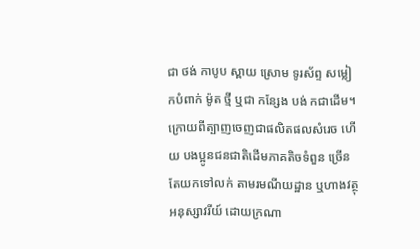ជា ថង់ កាបូប ស្ពាយ ស្រោម ទូរស័ព្ទ សម្លៀកបំពាក់ ម៉ូត ថ្មី ឬជា កន្សែង បង់ កជាដើម។ ក្រោយពីត្បាញចេញជាផលិតផលសំរេច ហើយ បងប្អូនជនជាតិដើមភាគតិចទំពួន ច្រើនតែយកទៅលក់ តាមរមណីយដ្ឋាន ឬហាងវត្ថុអនុស្សាវរីយ៍ ដោយក្រណា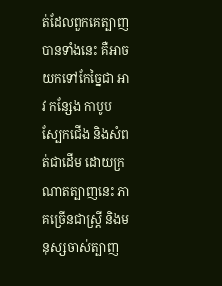ត់ដែលពួកគេត្បាញបានទាំងនេះ គឺអាចយកទៅកែច្នៃជា អាវ កន្សែង កាបូប ស្បែកជើង និងសំពត់ជាដើម ដោយក្រណាតត្បាញនេះ ភាគច្រើនជាស្រ្តី និងមនុស្សចាស់ត្បាញ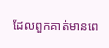ដែលពួកគាត់មានពេ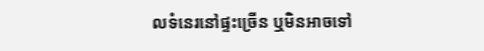លទំនេរនៅផ្ទះច្រើន ឬមិនអាចទៅ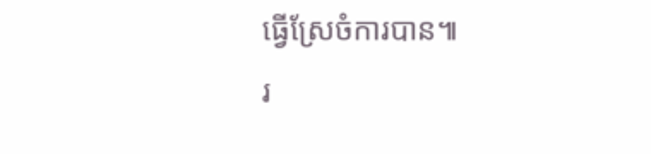ធ្វើស្រែចំការបាន៕
រ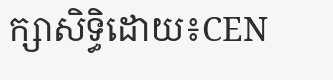ក្សាសិទ្ធិដោយ៖CEN